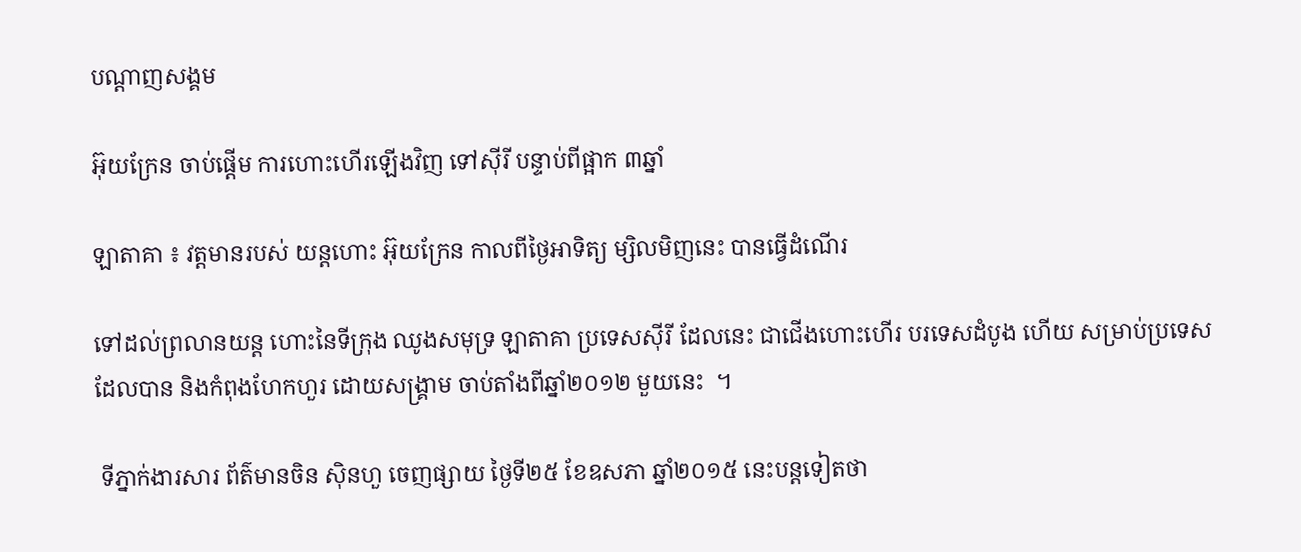បណ្តាញសង្គម

អ៊ុយក្រែន ចាប់ផ្ដើម ការហោះហើរឡើងវិញ ទៅស៊ីរី បន្ទាប់ពីផ្អាក ៣ឆ្នាំ

ឡាតាគា ៖ វត្តមានរបស់ យន្ដហោះ អ៊ុយក្រែន កាលពីថ្ងៃអាទិត្យ ម្សិលមិញនេះ បានធ្វើដំណើរ

ទៅដល់ព្រលានយន្ដ ហោះនៃទីក្រុង ឈូងសមុទ្រ ឡាតាគា ប្រទេសស៊ីរី ដែលនេះ ជាជើងហោះហើរ បរទេសដំបូង ហើយ សម្រាប់ប្រទេស ដែលបាន និងកំពុងហែកហួរ ដោយសង្គ្រាម ចាប់តាំងពីឆ្នាំ២០១២ មួយនេះ  ។

 ទីភ្នាក់ងារសារ ព័ត៌មានចិន ស៊ិនហួ ចេញផ្សាយ ថ្ងៃទី២៥ ខែឧសភា ឆ្នាំ២០១៥ នេះបន្ដទៀតថា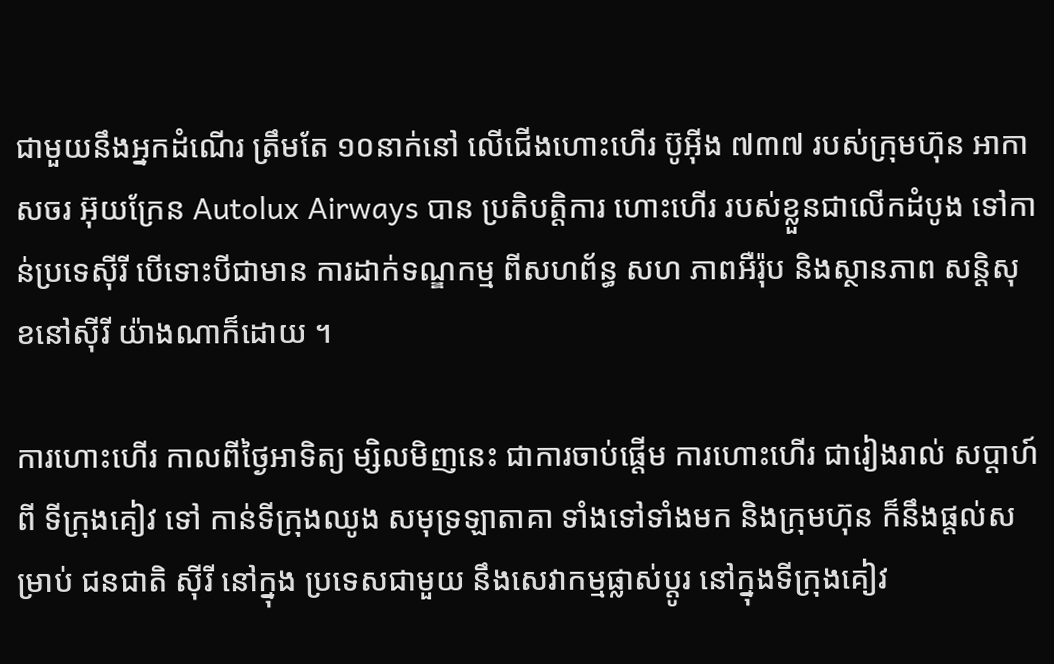ជាមួយនឹងអ្នកដំណើរ ត្រឹមតែ ១០នាក់នៅ លើជើងហោះហើរ ប៊ូអ៊ីង ៧៣៧ របស់ក្រុមហ៊ុន អាកាសចរ អ៊ុយក្រែន Autolux Airways បាន ប្រតិបត្តិការ ហោះហើរ របស់ខ្លួនជាលើកដំបូង ទៅកាន់ប្រទេស៊ីរី បើទោះបីជាមាន ការដាក់ទណ្ឌកម្ម ពីសហព័ន្ធ សហ ភាពអឺរ៉ុប និងស្ថានភាព សន្ដិសុខនៅស៊ីរី យ៉ាងណាក៏ដោយ ។

ការហោះហើរ កាលពីថ្ងៃអាទិត្យ ម្សិលមិញនេះ ជាការចាប់ផ្តើម ការហោះហើរ ជារៀងរាល់ សប្ដាហ៍ពី ទីក្រុងគៀវ ទៅ កាន់ទីក្រុងឈូង សមុទ្រឡាតាគា ទាំងទៅទាំងមក និងក្រុមហ៊ុន ក៏នឹងផ្ដល់សម្រាប់ ជនជាតិ ស៊ីរី នៅក្នុង ប្រទេសជាមួយ នឹងសេវាកម្មផ្លាស់ប្ដូរ នៅក្នុងទីក្រុងគៀវ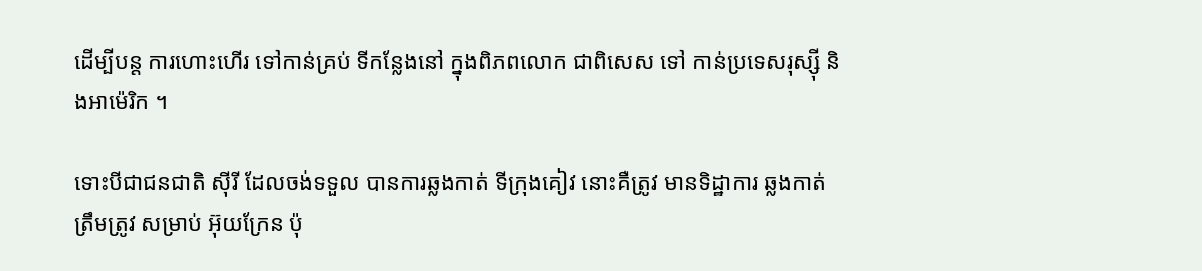ដើម្បីបន្ដ ការហោះហើរ ទៅកាន់គ្រប់ ទីកន្លែងនៅ ក្នុងពិភពលោក ជាពិសេស ទៅ កាន់ប្រទេសរុស្ស៊ី និងអាម៉េរិក ។

ទោះបីជាជនជាតិ ស៊ីរី ដែលចង់ទទួល បានការឆ្លងកាត់ ទីក្រុងគៀវ នោះគឺត្រូវ មានទិដ្ឋាការ ឆ្លងកាត់ត្រឹមត្រូវ សម្រាប់ អ៊ុយក្រែន ប៉ុ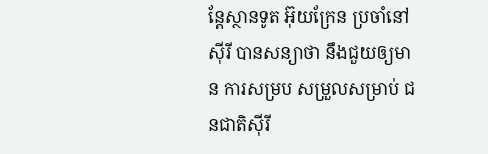ន្ដែស្ថានទូត អ៊ុយក្រែន ប្រចាំនៅស៊ីរី បានសន្យាថា នឹងជួយឲ្យមាន ការសម្រប សម្រួលសម្រាប់ ជនជាតិស៊ីរី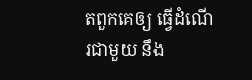តពួកគេឲ្យ ធ្វើដំណើរជាមួយ នឹង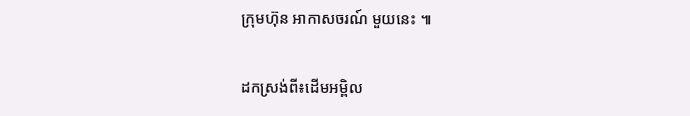ក្រុមហ៊ុន អាកាសចរណ៍ មួយនេះ ៕

ដកស្រង់ពី៖ដើមអម្ពិល